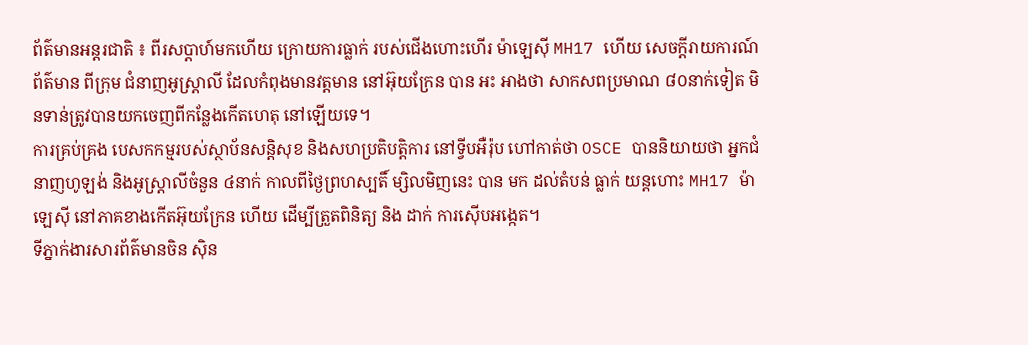ព័ត៌មានអន្តរជាតិ ៖ ពីរសប្តាហ៍មកហើយ ក្រោយការធ្លាក់ របស់ជើងហោះហើរ ម៉ាឡេស៊ី MH17 ហើយ សេចក្តីរាយការណ៍ព័ត៌មាន ពីក្រុម ជំនាញអូស្ត្រាលី ដែលកំពុងមានវត្តមាន នៅអ៊ុយក្រែន បាន អះ អាងថា សាកសពប្រមាណ ៨០នាក់ទៀត មិនទាន់ត្រូវបានយកចេញពីកន្លែងកើតហេតុ នៅឡើយទេ។
ការគ្រប់គ្រង បេសកកម្មរបស់ស្ថាប័នសន្តិសុខ និងសហប្រតិបត្តិការ នៅទ្វីបអឺរ៉ុប ហៅកាត់ថា OSCE បាននិយាយថា អ្នកជំនាញហូឡង់ និងអូស្រ្តាលីចំនួន ៤នាក់ កាលពីថ្ងៃព្រហស្បតិ៍ ម្សិលមិញនេះ បាន មក ដល់តំបន់ ធ្លាក់ យន្ដហោះ MH17 ម៉ាឡេស៊ី នៅភាគខាងកើតអ៊ុយក្រែន ហើយ ដើម្បីត្រួតពិនិត្យ និង ដាក់ ការស៊ើបអង្កេត។
ទីភ្នាក់ងារសារព័ត៌មានចិន ស៊ិន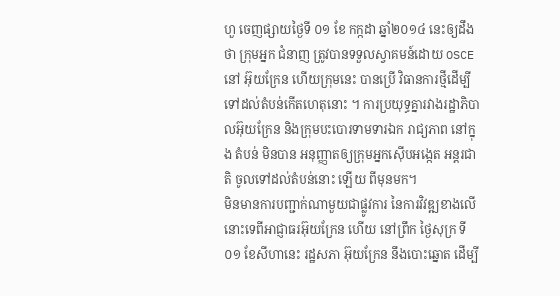ហួ ចេញផ្សាយថ្ងៃទី ០១ ខែ កក្កដា ឆ្នាំ២០១៤ នេះឲ្យដឹងថា ក្រុមអ្នក ជំនាញ ត្រូវបានទទួលស្វាគមន៍ដោយ OSCE នៅ អ៊ុយក្រែន ហើយក្រុមនេះ បានប្រើ វិធានការថ្មីដើម្បី ទៅដល់តំបន់កើតហេតុនោះ ។ ការប្រយុទ្ធគ្នារវាងរដ្ឋាភិបាលអ៊ុយក្រែន និងក្រុមបះបោរទាមទារឯក រាជ្យភាព នៅក្នុង តំបន់ មិនបាន អនុញ្ញាតឲ្យក្រុមអ្នកស៊ើបអង្កេត អន្ដរជាតិ ចូលទៅដល់តំបន់នោះ ឡើយ ពីមុនមក។
មិនមានការបញ្ជាក់ណាមួយជាផ្លូវការ នៃការវិវឌ្ឍខាងលើនោះទេពីអាជ្ញាធរអ៊ុយក្រែន ហើយ នៅព្រឹក ថ្ងៃសុក្រ ទី០១ ខែសីហានេះ រដ្ឋសភា អ៊ុយក្រែន នឹងបោះឆ្នោត ដើម្បី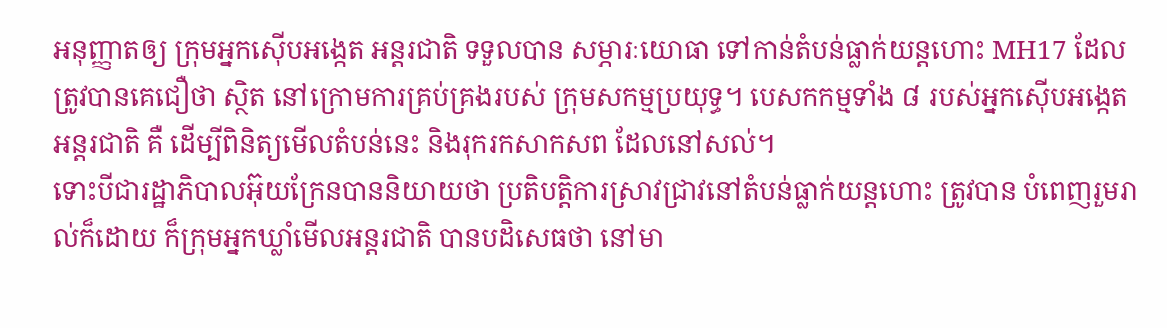អនុញ្ញាតឲ្យ ក្រុមអ្នកស៊ើបអង្កេត អន្ដរជាតិ ទទួលបាន សម្ភារៈយោធា ទៅកាន់តំបន់ធ្លាក់យន្តហោះ MH17 ដែលត្រូវបានគេជឿថា ស្ថិត នៅក្រោមការគ្រប់គ្រងរបស់ ក្រុមសកម្មប្រយុទ្ធ។ បេសកកម្មទាំង ៨ របស់អ្នកស៊ើបអង្កេតអន្ដរជាតិ គឺ ដើម្បីពិនិត្យមើលតំបន់នេះ និងរុករកសាកសព ដែលនៅសល់។
ទោះបីជារដ្ឋាភិបាលអ៊ុយក្រែនបាននិយាយថា ប្រតិបត្តិការស្រាវជ្រាវនៅតំបន់ធ្លាក់យន្ដហោះ ត្រូវបាន បំពេញរួមរាល់ក៏ដោយ ក៏ក្រុមអ្នកឃ្លាំមើលអន្ដរជាតិ បានបដិសេធថា នៅមា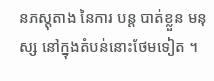នភស្តុតាង នៃការ បន្ដ បាត់ខ្លួន មនុស្ស នៅក្នុងតំបន់នោះថែមទៀត ។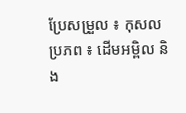ប្រែសម្រួល ៖ កុសល
ប្រភព ៖ ដើមអម្ពិល និង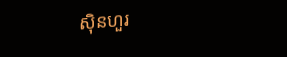ស៊ិនហួរ